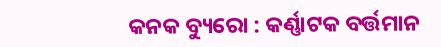କନକ ବ୍ୟୁରୋ : କର୍ଣ୍ଣାଟକ ବର୍ତ୍ତମାନ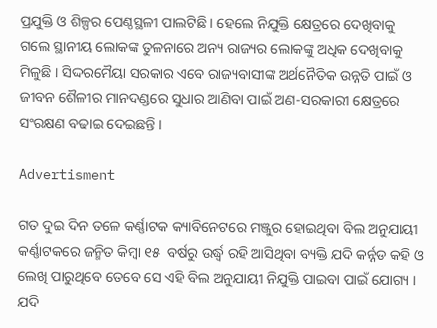ପ୍ରଯୁକ୍ତି ଓ ଶିଳ୍ପର ପେଣ୍ଠସ୍ଥଳୀ ପାଲଟିଛି । ହେଲେ ନିଯୁକ୍ତି କ୍ଷେତ୍ରରେ ଦେଖିବାକୁ ଗଲେ ସ୍ଥାନୀୟ ଲୋକଙ୍କ ତୁଳନାରେ ଅନ୍ୟ ରାଜ୍ୟର ଲୋକଙ୍କୁ ଅଧିକ ଦେଖିବାକୁ ମିଳୁଛି । ସିଦ୍ଦରମୈୟା ସରକାର ଏବେ ରାଜ୍ୟବାସୀଙ୍କ ଅର୍ଥନୈତିକ ଉନ୍ନତି ପାଇଁ ଓ ଜୀବନ ଶୈଳୀର ମାନଦଣ୍ଡରେ ସୁଧାର ଆଣିବା ପାଇଁ ଅଣ-ସରକାରୀ କ୍ଷେତ୍ରରେ ସଂରକ୍ଷଣ ବଢାଇ ଦେଇଛନ୍ତି ।

Advertisment

ଗତ ଦୁଇ ଦିନ ତଳେ କର୍ଣ୍ଣାଟକ କ୍ୟାବିନେଟରେ ମଞ୍ଜୁର ହୋଇଥିବା ବିଲ ଅନୁଯାୟୀ କର୍ଣ୍ଣାଟକରେ ଜନ୍ମିତ କିମ୍ବା ୧୫  ବର୍ଷରୁ ଉର୍ଦ୍ଧ୍ୱ ରହି ଆସିଥିବା ବ୍ୟକ୍ତି ଯଦି କର୍ନ୍ନଡ କହି ଓ ଲେଖି ପାରୁଥିବେ ତେବେ ସେ ଏହି ବିଲ ଅନୁଯାୟୀ ନିଯୁକ୍ତି ପାଇବା ପାଇଁ ଯୋଗ୍ୟ । ଯଦି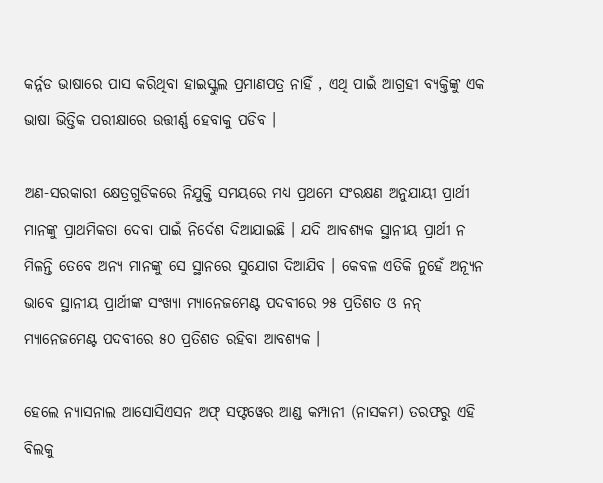କର୍ନ୍ନଡ ଭାଷାରେ ପାସ କରିଥିବା ହାଇସ୍କୁଲ ପ୍ରମାଣପତ୍ର ନାହିଁ , ଏଥି ପାଇଁ ଆଗ୍ରହୀ ବ୍ୟକ୍ତିଙ୍କୁ ଏକ ଭାଷା ଭିତ୍ତିକ ପରୀକ୍ଷାରେ ଉତ୍ତୀର୍ଣ୍ଣ ହେବାକୁ ପଡିବ ।

ଅଣ-ସରକାରୀ କ୍ଷେତ୍ରଗୁଡିକରେ ନିଯୁକ୍ତି ସମୟରେ ମଧ୍ୟ ପ୍ରଥମେ ସଂରକ୍ଷଣ ଅନୁଯାୟୀ ପ୍ରାର୍ଥୀ ମାନଙ୍କୁ ପ୍ରାଥମିକତା ଦେବା ପାଇଁ ନିର୍ଦେଶ ଦିଆଯାଇଛି । ଯଦି ଆବଶ୍ୟକ ସ୍ଥାନୀୟ ପ୍ରାର୍ଥୀ ନ ମିଳନ୍ତି ତେବେ ଅନ୍ୟ ମାନଙ୍କୁ ସେ ସ୍ଥାନରେ ସୁଯୋଗ ଦିଆଯିବ । କେବଳ ଏତିକି ନୁହେଁ ଅନ୍ୟୂନ ଭାବେ ସ୍ଥାନୀୟ ପ୍ରାର୍ଥୀଙ୍କ ସଂଖ୍ୟା ମ୍ୟାନେଜମେଣ୍ଟ ପଦବୀରେ ୨୫ ପ୍ରତିଶତ ଓ ନନ୍ ମ୍ୟାନେଜମେଣ୍ଟ ପଦବୀରେ ୫୦ ପ୍ରତିଶତ ରହିବା ଆବଶ୍ୟକ ।

ହେଲେ ନ୍ୟାସନାଲ ଆସୋସିଏସନ ଅଫ୍ ସଫ୍ଟୱେର ଆଣ୍ଡ କମ୍ପାନୀ (ନାସକମ) ତରଫରୁ ଏହି ବିଲକୁ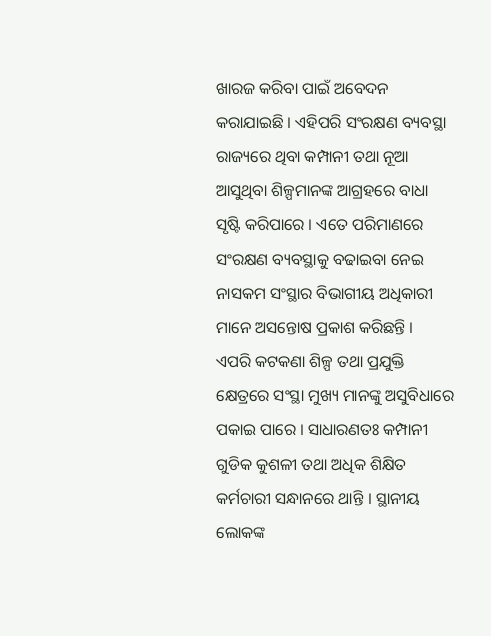ଖାରଜ କରିବା ପାଇଁ ଅବେଦନ କରାଯାଇଛି । ଏହିପରି ସଂରକ୍ଷଣ ବ୍ୟବସ୍ଥା ରାଜ୍ୟରେ ଥିବା କମ୍ପାନୀ ତଥା ନୂଆ ଆସୁଥିବା ଶିଳ୍ପମାନଙ୍କ ଆଗ୍ରହରେ ବାଧା ସୃଷ୍ଟି କରିପାରେ । ଏତେ ପରିମାଣରେ ସଂରକ୍ଷଣ ବ୍ୟବସ୍ଥାକୁ ବଢାଇବା ନେଇ ନାସକମ ସଂସ୍ଥାର ବିଭାଗୀୟ ଅଧିକାରୀ ମାନେ ଅସନ୍ତୋଷ ପ୍ରକାଶ କରିଛନ୍ତି ।   ଏପରି କଟକଣା ଶିଳ୍ପ ତଥା ପ୍ରଯୁକ୍ତି କ୍ଷେତ୍ରରେ ସଂସ୍ଥା ମୁଖ୍ୟ ମାନଙ୍କୁ ଅସୁବିଧାରେ ପକାଇ ପାରେ । ସାଧାରଣତଃ କମ୍ପାନୀ ଗୁଡିକ କୁଶଳୀ ତଥା ଅଧିକ ଶିକ୍ଷିତ କର୍ମଚାରୀ ସନ୍ଧାନରେ ଥାନ୍ତି । ସ୍ଥାନୀୟ ଲୋକଙ୍କ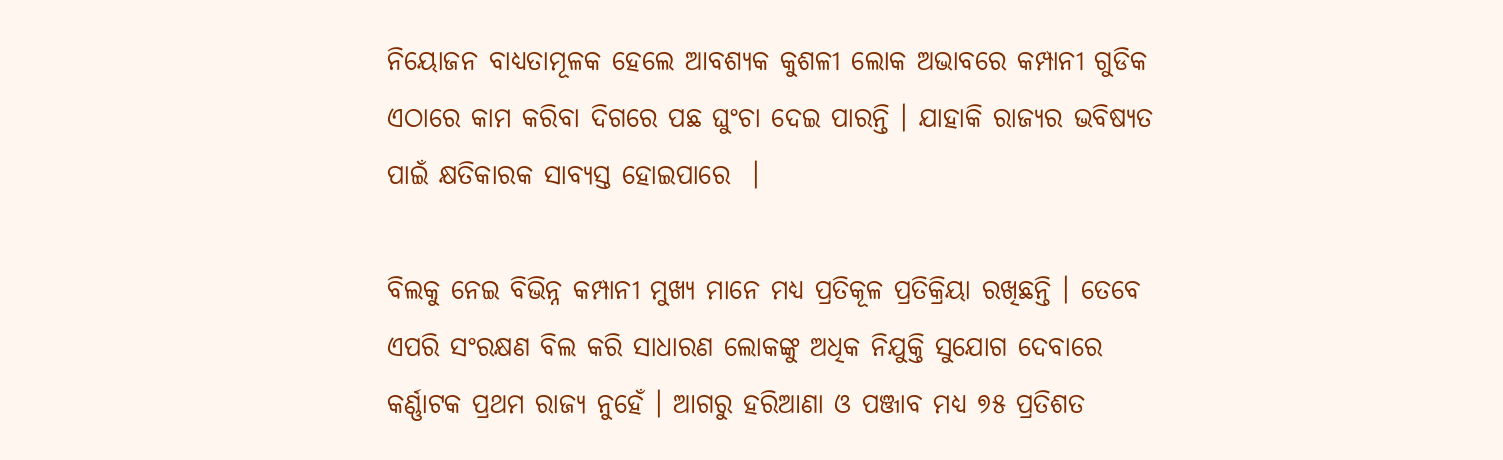ନିୟୋଜନ ବାଧ୍ୟତାମୂଳକ ହେଲେ ଆବଶ୍ୟକ କୁଶଳୀ ଲୋକ ଅଭାବରେ କମ୍ପାନୀ ଗୁଡିକ ଏଠାରେ କାମ କରିବା ଦିଗରେ ପଛ ଘୁଂଚା ଦେଇ ପାରନ୍ତି । ଯାହାକି ରାଜ୍ୟର ଭବିଷ୍ୟତ ପାଇଁ କ୍ଷତିକାରକ ସାବ୍ୟସ୍ତ ହୋଇପାରେ  ।

ବିଲକୁ ନେଇ ବିଭିନ୍ନ କମ୍ପାନୀ ମୁଖ୍ୟ ମାନେ ମଧ୍ୟ ପ୍ରତିକୂଳ ପ୍ରତିକ୍ରିୟା ରଖିଛନ୍ତି । ତେବେ ଏପରି ସଂରକ୍ଷଣ ବିଲ କରି ସାଧାରଣ ଲୋକଙ୍କୁ ଅଧିକ ନିଯୁକ୍ତି ସୁଯୋଗ ଦେବାରେ କର୍ଣ୍ଣାଟକ ପ୍ରଥମ ରାଜ୍ୟ ନୁହେଁ । ଆଗରୁ ହରିଆଣା ଓ ପଞ୍ଜାବ ମଧ୍ୟ ୭୫ ପ୍ରତିଶତ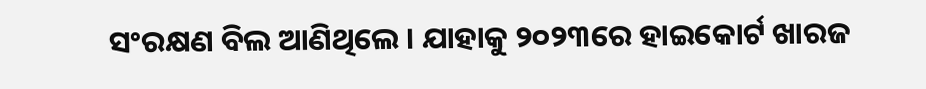ସଂରକ୍ଷଣ ବିଲ ଆଣିଥିଲେ । ଯାହାକୁ ୨୦୨୩ରେ ହାଇକୋର୍ଟ ଖାରଜ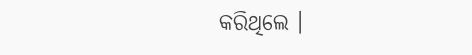କରିଥିଲେ ।